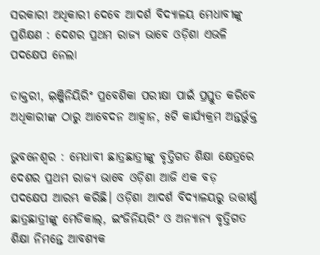ସରକାରୀ ଅଧିକାରୀ ଦେବେ ଆଦର୍ଶ ବିଦ୍ୟାଳୟ ମେଧାବୀଙ୍କୁ ପ୍ରଶିକ୍ଷଣ : ଦେଶର ପ୍ରଥମ ରାଜ୍ୟ ଭାବେ ଓଡ଼ିଶା ଏଭଳି ପଦକ୍ଷେପ ନେଲା

ଡାକ୍ତରୀ, ଇ଼ଞ୍ଜିନିୟିରିଂ ପ୍ରବେଶିକା ପରୀକ୍ଷା ପାଇଁ ପ୍ରସ୍ତୁତ କରିବେ
ଅଧିକାରୀଙ୍କ ଠାରୁ ଆବେଦନ ଆହ୍ବାନ, ୫ଟି କାର୍ଯ୍ୟକ୍ରମ ଅନ୍ତର୍ଭୁକ୍ତ

ଭୁବନେଶ୍ୱର : ମେଧାବୀ ଛାତ୍ରଛାତ୍ରୀଙ୍କୁ ବୃତ୍ତିଗତ ଶିକ୍ଷା କ୍ଷେତ୍ରରେ ଦେଶର ପ୍ରଥମ ରାଜ୍ୟ ଭାବେ ଓଡ଼ିଶା ଆଜି ଏକ ବଡ଼ ପଦକ୍ଷେପ ଆରମ୍ଭ କରିଛି। ଓଡ଼ିଶା ଆଦର୍ଶ ବିଦ୍ୟାଳୟରୁ ଉତ୍ତୀର୍ଣ୍ଣ ଛାତ୍ରଛାତ୍ରୀଙ୍କୁ ମେଡିକାଲ୍‌, ଇଂଜିନିୟରିଂ ଓ ଅନ୍ୟାନ୍ୟ ବୃତ୍ତିଗତ ଶିକ୍ଷା ନିମନ୍ତେ ଆବଶ୍ୟକ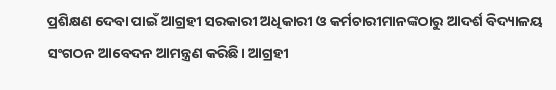ପ୍ରଶିକ୍ଷଣ ଦେବା ପାଇଁ ଆଗ୍ରହୀ ସରକାରୀ ଅଧିକାରୀ ଓ କର୍ମଚାରୀମାନଙ୍କଠାରୁ ଆଦର୍ଶ ବିଦ୍ୟାଳୟ ସଂଗଠନ ଆବେଦନ ଆମନ୍ତ୍ରଣ କରିଛି। ଆଗ୍ରହୀ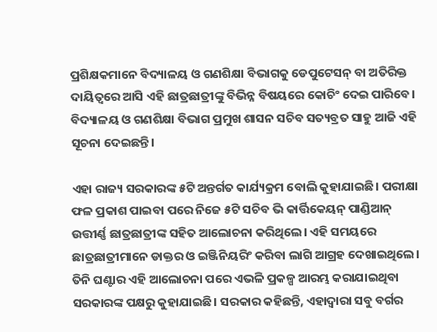ପ୍ରଶିକ୍ଷକମାନେ ବିଦ୍ୟାଳୟ ଓ ଗଣଶିକ୍ଷା ବିଭାଗକୁ ଡେପୁଟେସନ୍‌ ବା ଅତିରିକ୍ତ ଦାୟିତ୍ୱରେ ଆସି ଏହି ଛାତ୍ରଛାତ୍ରୀଙ୍କୁ ବିଭିନ୍ନ ବିଷୟରେ କୋଚିଂ ଦେଇ ପାରିବେ। ବିଦ୍ୟାଳୟ ଓ ଗଣଶିକ୍ଷା ବିଭାଗ ପ୍ରମୁଖ ଶାସନ ସଚିବ ସତ୍ୟବ୍ରତ ସାହୁ ଆଜି ଏହି ସୂଚନା ଦେଇଛନ୍ତି।

ଏହା ରାଜ୍ୟ ସରକାରଙ୍କ ୫ଟି ଅନ୍ତର୍ଗତ କାର୍ଯ୍ୟକ୍ରମ ବୋଲି କୁହାଯାଇଛି। ପରୀକ୍ଷା ଫଳ ପ୍ରକାଶ ପାଇବା ପରେ ନିଜେ ୫ଟି ସଚିବ ଭି କାର୍ତ୍ତିକେୟନ୍ ପାଣ୍ଡିଆନ୍ ଉତ୍ତୀର୍ଣ୍ଣ ଛାତ୍ରଛାତ୍ରୀଙ୍କ ସହିତ ଆଲୋଚନା କରିଥିଲେ। ଏହି ସମୟରେ ଛାତ୍ରଛାତ୍ରୀମାନେ ଡାକ୍ତର ଓ ଇଞ୍ଜିନିୟରିଂ କରିବା ଲାଗି ଆଗ୍ରହ ଦେଖାଇଥିଲେ। ତିନି ଘଣ୍ଟାର ଏହି ଆଲୋଚନା ପରେ ଏଭଳି ପ୍ରକଳ୍ପ ଆରମ୍ଭ କରାଯାଇଥିବା ସରକାରଙ୍କ ପକ୍ଷରୁ କୁହାଯାଇଛି। ସରକାର କହିଛନ୍ତି, ଏହାଦ୍ବାରା ସବୁ ବର୍ଗର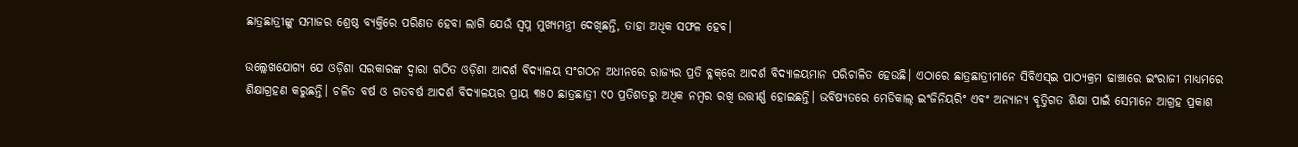ଛାତ୍ରଛାତ୍ରୀଙ୍କୁ ସମାଜର ଶ୍ରେଷ୍ଠ ବ୍ୟକ୍ତିରେ ପରିଣତ ହେବା ଲାଗି ଯେଉଁ ସ୍ବପ୍ନ ମୁଖ୍ୟମନ୍ତ୍ରୀ ଦେଖିଛନ୍ତି, ତାହା ଅଧିକ ସଫଳ ହେବ।

ଉଲ୍ଲେଖଯୋଗ୍ୟ ଯେ ଓଡ଼ିଶା ସରକାରଙ୍କ ଦ୍ୱାରା ଗଠିତ ଓଡ଼ିଶା ଆଦର୍ଶ ବିଦ୍ୟାଳୟ ସଂଗଠନ ଅଧୀନରେ ରାଜ୍ୟର ପ୍ରତି ବ୍ଳକ୍‌ରେ ଆଦର୍ଶ ବିଦ୍ୟାଳୟମାନ ପରିଚାଳିତ ହେଉଛି। ଏଠାରେ ଛାତ୍ରଛାତ୍ରୀମାନେ ସିବିଏସ୍‌ଇ ପାଠ୍ୟକ୍ରମ ଢାଞ୍ଚାରେ ଇଂରାଜୀ ମାଧ୍ୟମରେ ଶିକ୍ଷାଗ୍ରହଣ କରୁଛନ୍ତି। ଚଳିତ ବର୍ଷ ଓ ଗତବର୍ଷ ଆଦର୍ଶ ବିଦ୍ୟାଳୟର ପ୍ରାୟ ୩୫୦ ଛାତ୍ରଛାତ୍ରୀ ୯୦ ପ୍ରତିଶତରୁ ଅଧିକ ନମ୍ବର ରଖି ଉତ୍ତୀର୍ଣ୍ଣ ହୋଇଛନ୍ତି। ଭବିଷ୍ୟତରେ ମେଡିକାଲ୍‌ ଇଂଜିନିୟରିଂ ଏବଂ ଅନ୍ୟାନ୍ୟ ବୃତ୍ତିଗତ ଶିକ୍ଷା ପାଇଁ ସେମାନେ ଆଗ୍ରହ ପ୍ରକାଶ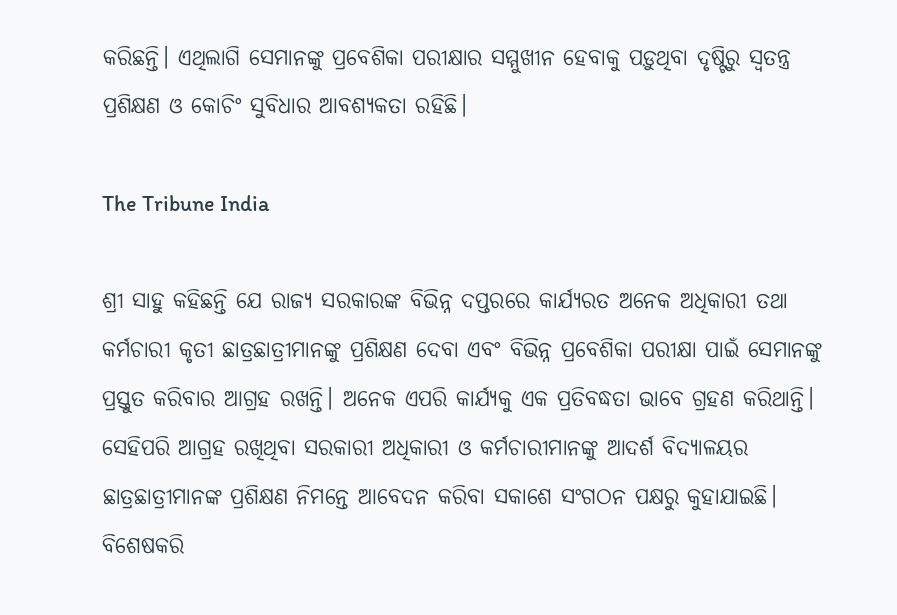କରିଛନ୍ତି। ଏଥିଲାଗି ସେମାନଙ୍କୁ ପ୍ରବେଶିକା ପରୀକ୍ଷାର ସମ୍ମୁଖୀନ ହେବାକୁ ପଡ଼ୁଥିବା ଦୃଷ୍ଟିରୁ ସ୍ୱତନ୍ତ୍ର ପ୍ରଶିକ୍ଷଣ ଓ କୋଚିଂ ସୁବିଧାର ଆବଶ୍ୟକତା ରହିଛି।

The Tribune India

ଶ୍ରୀ ସାହୁ କହିଛନ୍ତି ଯେ ରାଜ୍ୟ ସରକାରଙ୍କ ବିଭିନ୍ନ ଦପ୍ତରରେ କାର୍ଯ୍ୟରତ ଅନେକ ଅଧିକାରୀ ତଥା କର୍ମଚାରୀ କୃତୀ ଛାତ୍ରଛାତ୍ରୀମାନଙ୍କୁ ପ୍ରଶିକ୍ଷଣ ଦେବା ଏବଂ ବିଭିନ୍ନ ପ୍ରବେଶିକା ପରୀକ୍ଷା ପାଇଁ ସେମାନଙ୍କୁ ପ୍ରସ୍ତୁତ କରିବାର ଆଗ୍ରହ ରଖନ୍ତି। ଅନେକ ଏପରି କାର୍ଯ୍ୟକୁ ଏକ ପ୍ରତିବଦ୍ଧତା ଭାବେ ଗ୍ରହଣ କରିଥାନ୍ତି। ସେହିପରି ଆଗ୍ରହ ରଖିଥିବା ସରକାରୀ ଅଧିକାରୀ ଓ କର୍ମଚାରୀମାନଙ୍କୁ ଆଦର୍ଶ ବିଦ୍ୟାଳୟର ଛାତ୍ରଛାତ୍ରୀମାନଙ୍କ ପ୍ରଶିକ୍ଷଣ ନିମନ୍ତେ ଆବେଦନ କରିବା ସକାଶେ ସଂଗଠନ ପକ୍ଷରୁ କୁହାଯାଇଛି। ବିଶେଷକରି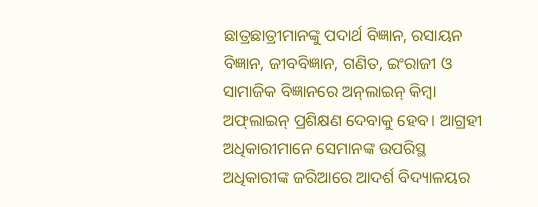ଛାତ୍ରଛାତ୍ରୀମାନଙ୍କୁ ପଦାର୍ଥ ବିଜ୍ଞାନ, ରସାୟନ ବିଜ୍ଞାନ, ଜୀବବିଜ୍ଞାନ, ଗଣିତ, ଇଂରାଜୀ ଓ ସାମାଜିକ ବିଜ୍ଞାନରେ ଅନ୍‌ଲାଇନ୍‌ କିମ୍ବା ଅଫ୍‌ଲାଇନ୍‌ ପ୍ରଶିକ୍ଷଣ ଦେବାକୁ ହେବ। ଆଗ୍ରହୀ ଅଧିକାରୀମାନେ ସେମାନଙ୍କ ଉପରିସ୍ଥ ଅଧିକାରୀଙ୍କ ଜରିଆରେ ଆଦର୍ଶ ବିଦ୍ୟାଳୟର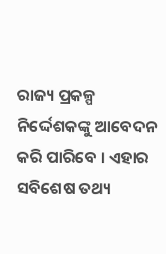ରାଜ୍ୟ ପ୍ରକଳ୍ପ ନିର୍ଦ୍ଦେଶକଙ୍କୁ ଆବେଦନ କରି ପାରିବେ । ଏହାର ସବିଶେଷ ତଥ୍ୟ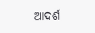ଆଦର୍ଶ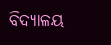ବିଦ୍ୟାଳୟ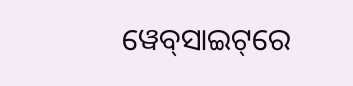ୱେବ୍‌ସାଇଟ୍‌ରେ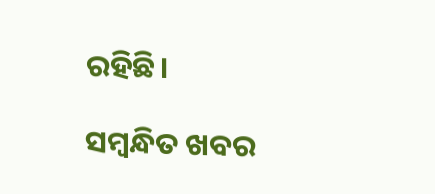ରହିଛି।

ସମ୍ବନ୍ଧିତ ଖବର